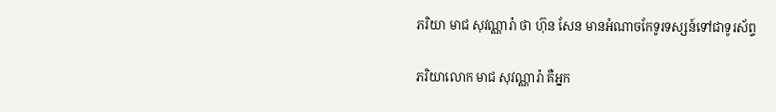ភរិយា មាជ សុវណ្ណារ៉ា ថា ហ៊ុន សែន មានអំណាចកែទូរទស្សន៍ទៅជាទូរស័ព្ទ

ភរិយាលោក មាជ សុវណ្ណារ៉ា គឺអ្នក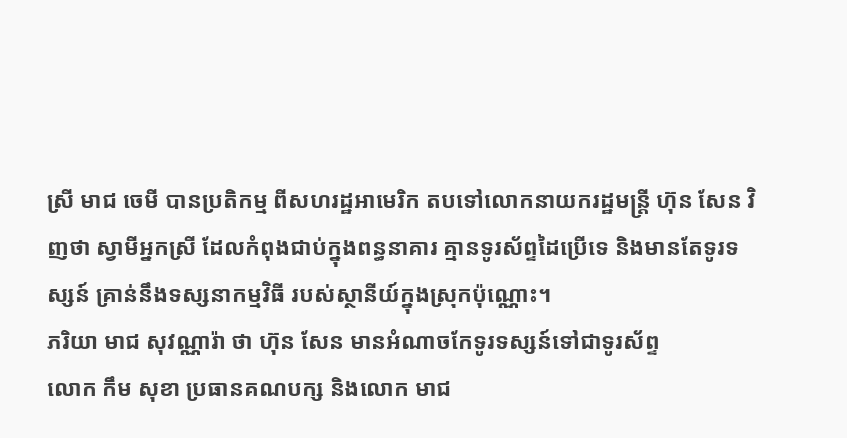ស្រី មាជ ចេមី បានប្រតិកម្ម ពីសហរដ្ឋអាមេរិក តបទៅលោកនាយករដ្ឋមន្ត្រី ហ៊ុន សែន វិញថា ស្វាមីអ្នកស្រី ដែលកំពុងជាប់ក្នុងពន្ធនាគារ គ្មានទូរស័ព្ទដៃប្រើទេ និងមានតែទូរទស្សន៍ គ្រាន់នឹងទស្សនាកម្មវិធី របស់ស្ថានីយ៍ក្នុងស្រុកប៉ុណ្ណោះ។
ភរិយា មាជ សុវណ្ណារ៉ា ថា ហ៊ុន សែន មានអំណាចកែទូរទស្សន៍ទៅជាទូរស័ព្ទ
លោក កឹម សុខា ប្រធានគណបក្ស និងលោក មាជ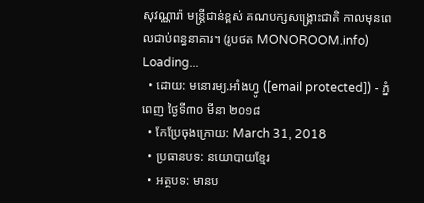សុវណ្ណារ៉ា មន្ត្រីជាន់ខ្ពស់ គណបក្សសង្គ្រោះជាតិ កាលមុនពេលជាប់ពន្ធនាគារ។ (រូបថត MONOROOM.info)
Loading...
  • ដោយ: មនោរម្យ.អាំងហ្វូ ([email protected]) - ភ្នំពេញ ថ្ងៃទី៣០ មីនា ២០១៨
  • កែប្រែចុងក្រោយ: March 31, 2018
  • ប្រធានបទ: នយោបាយខ្មែរ
  • អត្ថបទ: មានប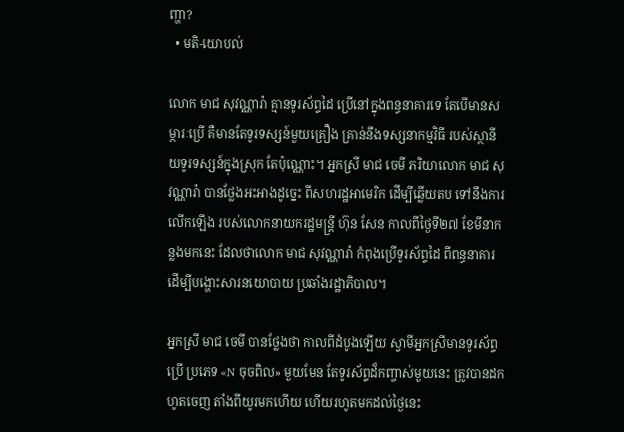ញ្ហា?
  • មតិ-យោបល់

លោក មាជ សុវណ្ណារ៉ា គ្មានទូរស័ព្ទដៃ ប្រើនៅក្នុងពន្ធនាគារទេ តែបើមានសម្ភារៈប្រើ គឺមានតែទូរទស្សន៍មួយគ្រឿង គ្រាន់នឹងទស្សនាកម្មវិធី របស់ស្ថានីយទូរទស្សន៍ក្នុងស្រុក តែប៉ុណ្ណោះ។ អ្នកស្រី មាជ ចេមី ភរិយាលោក មាជ សុវណ្ណារ៉ា បានថ្លែងអះអាងដូច្នេះ ពីសហរដ្ឋអាមេរិក ដើម្បីឆ្លើយតប ទៅនឹងការលើកឡើង របស់លោកនាយករដ្ឋមន្ត្រី ហ៊ុន សែន កាលពីថ្ងៃទី២៧ ខែមីនាកន្លងមកនេះ ដែលថាលោក មាជ សុវណ្ណារ៉ា កំពុងប្រើទូរស័ព្ទដៃ ពីពន្ធនាគារ ដើម្បីបង្ហោះសារនយោបាយ ប្រឆាំងរដ្ឋាភិបាល។

អ្នកស្រី មាជ ចេមី បានថ្លែងថា កាលពីដំបូងឡើយ ស្វាមីអ្នកស្រីមានទូរស័ព្ទប្រើ ប្រភេទ «N ចុចពិល» មួយមែន តែទូរស័ព្ទដ៏កញ្ចាស់មួយនេះ ត្រូវបានដកហូតចេញ តាំងពីយូរមកហើយ ហើយរហូតមកដល់ថ្ងៃនេះ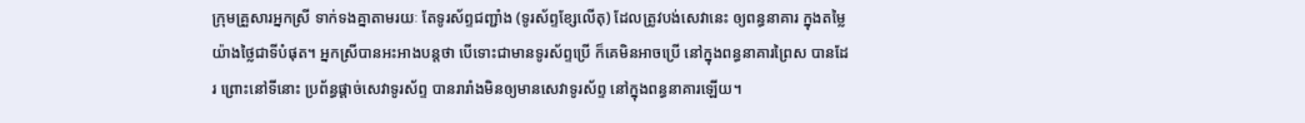ក្រុមគ្រួសារអ្នកស្រី ទាក់ទងគ្នាតាមរយៈ តែទូរស័ព្ទជញ្ជាំង (ទូរស័ព្ទខ្សែលើតុ) ដែលត្រូវបង់សេវានេះ ឲ្យពន្ធនាគារ ក្នុងតម្លៃយ៉ាងថ្លៃជាទីបំផុត។ អ្នកស្រីបានអះអាងបន្តថា បើទោះជាមានទូរស័ព្ទប្រើ ក៏គេមិនអាចប្រើ នៅក្នុងពន្ធនាគារព្រៃស បានដែរ ព្រោះនៅទីនោះ ប្រព័ន្ធផ្ដាច់សេវាទូរស័ព្ទ បានរារាំងមិនឲ្យមានសេវាទូរស័ព្ទ នៅក្នុងពន្ធនាគារឡើយ។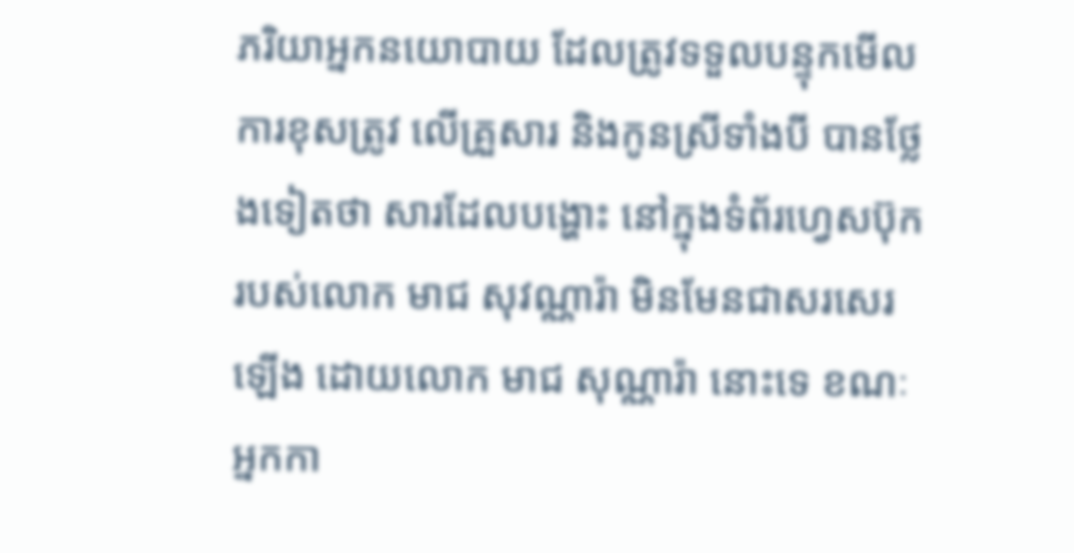ភរិយាអ្នកនយោបាយ ដែលត្រូវទទួលបន្ទុកមើលការខុសត្រូវ លើគ្រួសារ និងកូនស្រីទាំងបី បានថ្លែងទៀតថា សារដែលបង្ហោះ នៅក្នុងទំព័រហ្វេសប៊ុករបស់លោក មាជ សុវណ្ណារ៉ា មិនមែនជាសរសេរឡើង ដោយលោក មាជ សុណ្ណារ៉ា នោះទេ ខណៈអ្នកកា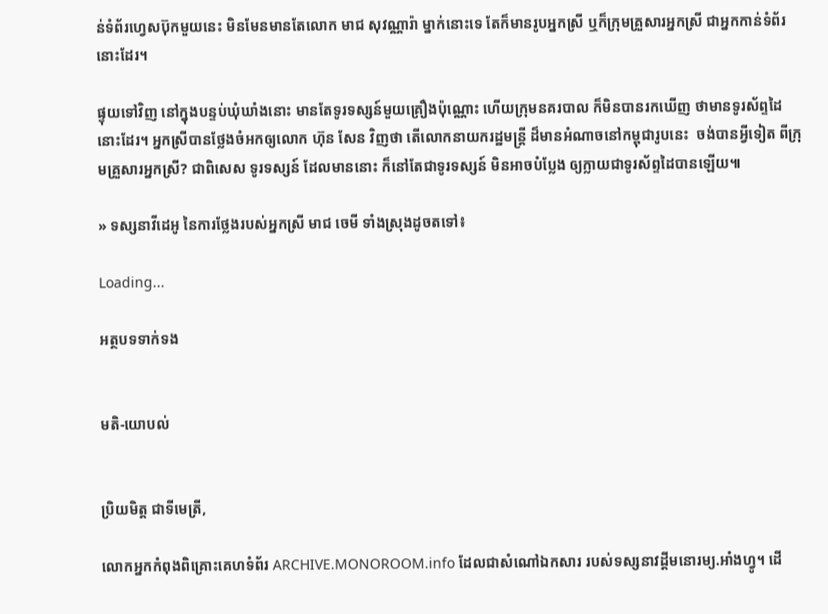ន់ទំព័រហ្វេសប៊ុកមួយនេះ មិនមែនមានតែលោក មាជ សុវណ្ណារ៉ា ម្នាក់នោះទេ តែក៏មានរូបអ្នកស្រី ឬក៏ក្រុមគ្រួសារអ្នកស្រី ជាអ្នកកាន់ទំព័រនោះដែរ។

ផ្ទុយទៅវិញ នៅក្នុងបន្ទប់ឃុំឃាំងនោះ មានតែទូរទស្សន៍មួយគ្រឿងប៉ុណ្ណោះ ហើយក្រុមនគរបាល ក៏មិនបានរកឃើញ ថាមានទូរស័ព្ទដៃនោះដែរ។ អ្នកស្រីបានថ្លែងចំអកឲ្យលោក ហ៊ុន សែន វិញថា តើលោកនាយករដ្ឋមន្ត្រី ដ៏មានអំណាចនៅកម្ពុជារូបនេះ  ចង់បានអ្វីទៀត ពីក្រុមគ្រួសារអ្នកស្រី? ជាពិសេស ទូរទស្សន៍ ដែលមាននោះ ក៏នៅតែជាទូរទស្សន៍ មិនអាចបំប្លែង ឲ្យក្លាយជាទូរស័ព្ទដៃបានឡើយ៕

» ទស្សនាវីដេអូ នៃការថ្លែងរបស់អ្នកស្រី មាជ ចេមី ទាំងស្រុងដូចតទៅ៖

Loading...

អត្ថបទទាក់ទង


មតិ-យោបល់


ប្រិយមិត្ត ជាទីមេត្រី,

លោកអ្នកកំពុងពិគ្រោះគេហទំព័រ ARCHIVE.MONOROOM.info ដែលជាសំណៅឯកសារ របស់ទស្សនាវដ្ដីមនោរម្យ.អាំងហ្វូ។ ដើ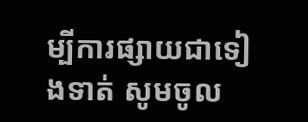ម្បីការផ្សាយជាទៀងទាត់ សូមចូល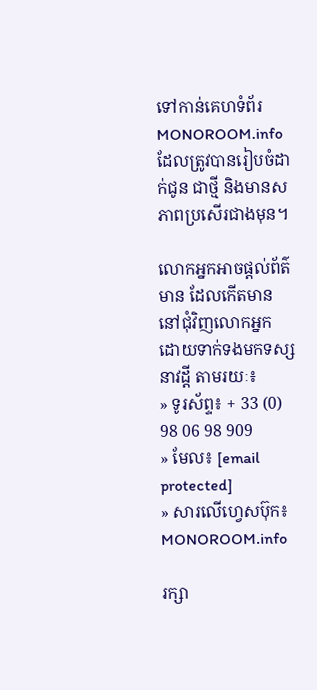ទៅកាន់គេហទំព័រ MONOROOM.info ដែលត្រូវបានរៀបចំដាក់ជូន ជាថ្មី និងមានសភាពប្រសើរជាងមុន។

លោកអ្នកអាចផ្ដល់ព័ត៌មាន ដែលកើតមាន នៅជុំវិញលោកអ្នក ដោយទាក់ទងមកទស្សនាវដ្ដី តាមរយៈ៖
» ទូរស័ព្ទ៖ + 33 (0) 98 06 98 909
» មែល៖ [email protected]
» សារលើហ្វេសប៊ុក៖ MONOROOM.info

រក្សា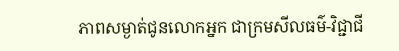ភាពសម្ងាត់ជូនលោកអ្នក ជាក្រមសីលធម៌-វិជ្ជាជី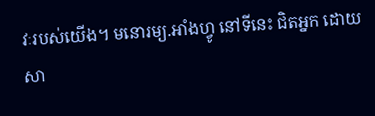វៈរបស់យើង។ មនោរម្យ.អាំងហ្វូ នៅទីនេះ ជិតអ្នក ដោយសា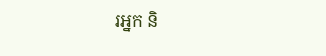រអ្នក និ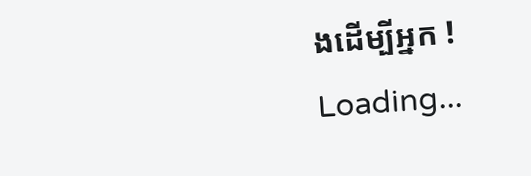ងដើម្បីអ្នក !
Loading...